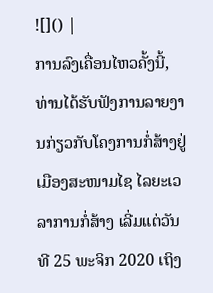![]() |
ການລົງເຄື່ອນໄຫວຄັ້ງນີ້, ທ່ານໄດ້ຮັບຟັງການລາຍງານກ່ຽວກັບໂຄງການກໍ່ສ້າງຢູ່ເມືອງສະໜາມໄຊ ໄລຍະເວລາການກໍ່ສ້າງ ເລີ່ມແຕ່ວັນທີ 25 ພະຈິກ 2020 ເຖິງ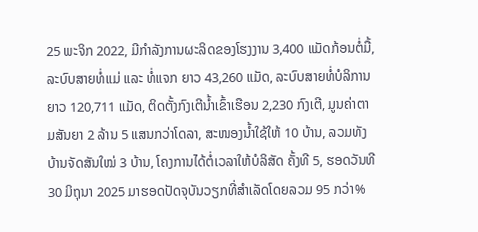25 ພະຈິກ 2022, ມີກຳລັງການຜະລິດຂອງໂຮງງານ 3,400 ແມັດກ້ອນຕໍ່ມື້, ລະບົບສາຍທໍ່ແມ່ ແລະ ທໍ່ແຈກ ຍາວ 43,260 ແມັດ, ລະບົບສາຍທໍ່ບໍລິການ ຍາວ 120,711 ແມັດ, ຕິດຕັ້ງກົງເຕີນໍ້າເຂົ້າເຮືອນ 2,230 ກົງເຕີ, ມູນຄ່າຕາມສັນຍາ 2 ລ້ານ 5 ແສນກວ່າໂດລາ, ສະໜອງນໍ້າໃຊ້ໃຫ້ 10 ບ້ານ, ລວມທັງບ້ານຈັດສັນໃໝ່ 3 ບ້ານ, ໂຄງການໄດ້ຕໍ່ເວລາໃຫ້ບໍລິສັດ ຄັ້ງທີ 5, ຮອດວັນທີ 30 ມິຖຸນາ 2025 ມາຮອດປັດຈຸບັນວຽກທີ່ສໍາເລັດໂດຍລວມ 95 ກວ່າ%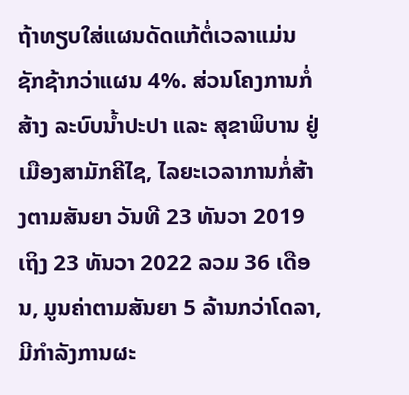ຖ້າທຽບໃສ່ແຜນດັດແກ້ຕໍ່ເວລາແມ່ນຊັກຊ້າກວ່າແຜນ 4%. ສ່ວນໂຄງການກໍ່ສ້າງ ລະບົບນໍ້າປະປາ ແລະ ສຸຂາພິບານ ຢູ່ເມືອງສາມັກຄີໄຊ, ໄລຍະເວລາການກໍ່ສ້າງຕາມສັນຍາ ວັນທີ 23 ທັນວາ 2019 ເຖິງ 23 ທັນວາ 2022 ລວມ 36 ເດືອນ, ມູນຄ່າຕາມສັນຍາ 5 ລ້ານກວ່າໂດລາ, ມີກໍາລັງການຜະ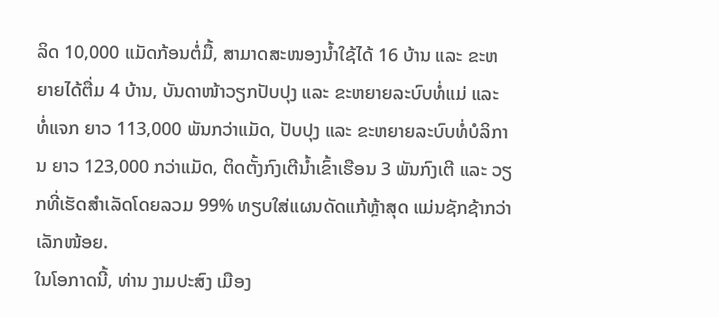ລິດ 10,000 ແມັດກ້ອນຕໍ່ມື້, ສາມາດສະໜອງນໍ້າໃຊ້ໄດ້ 16 ບ້ານ ແລະ ຂະຫຍາຍໄດ້ຕື່ມ 4 ບ້ານ, ບັນດາໜ້າວຽກປັບປຸງ ແລະ ຂະຫຍາຍລະບົບທໍ່ແມ່ ແລະ ທໍ່ແຈກ ຍາວ 113,000 ພັນກວ່າແມັດ, ປັບປຸງ ແລະ ຂະຫຍາຍລະບົບທໍ່ບໍລິການ ຍາວ 123,000 ກວ່າແມັດ, ຕິດຕັ້ງກົງເຕີນໍ້າເຂົ້າເຮືອນ 3 ພັນກົງເຕີ ແລະ ວຽກທີ່ເຮັດສໍາເລັດໂດຍລວມ 99% ທຽບໃສ່ແຜນດັດແກ້ຫຼ້າສຸດ ແມ່ນຊັກຊ້າກວ່າເລັກໜ້ອຍ.
ໃນໂອກາດນີ້, ທ່ານ ງາມປະສົງ ເມືອງ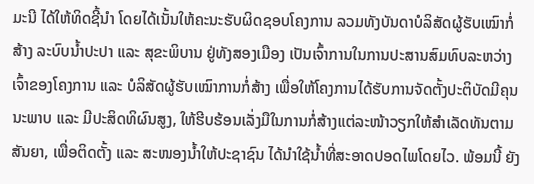ມະນີ ໄດ້ໃຫ້ທິດຊີ້ນໍາ ໂດຍໄດ້ເນັ້ນໃຫ້ຄະນະຮັບຜິດຊອບໂຄງການ ລວມທັງບັນດາບໍລິສັດຜູ້ຮັບເໝົາກໍ່ສ້າງ ລະບົບນໍ້າປະປາ ແລະ ສຸຂະພິບານ ຢູ່ທັງສອງເມືອງ ເປັນເຈົ້າການໃນການປະສານສົມທົບລະຫວ່າງເຈົ້າຂອງໂຄງການ ແລະ ບໍລິສັດຜູ້ຮັບເໝົາການກໍ່ສ້າງ ເພື່ອໃຫ້ໂຄງການໄດ້ຮັບການຈັດຕັ້ງປະຕິບັດມີຄຸນນະພາບ ແລະ ມີປະສິດທິຜົນສູງ, ໃຫ້ຮີບຮ້ອນເລັ່ງມືໃນການກໍ່ສ້າງແຕ່ລະໜ້າວຽກໃຫ້ສໍາເລັດທັນຕາມສັນຍາ, ເພື່ອຕິດຕັ້ງ ແລະ ສະໜອງນໍ້າໃຫ້ປະຊາຊົນ ໄດ້ນໍາໃຊ້ນໍ້າທີ່ສະອາດປອດໄພໂດຍໄວ. ພ້ອມນີ້ ຍັງ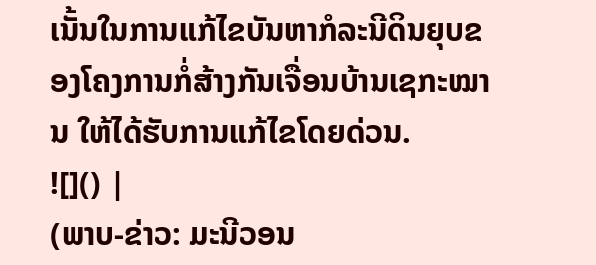ເນັ້ນໃນການແກ້ໄຂບັນຫາກໍລະນີດິນຍຸບຂອງໂຄງການກໍ່ສ້າງກັນເຈື່ອນບ້ານເຊກະໝານ ໃຫ້ໄດ້ຮັບການແກ້ໄຂໂດຍດ່ວນ.
![]() |
(ພາບ-ຂ່າວ: ມະນີວອນ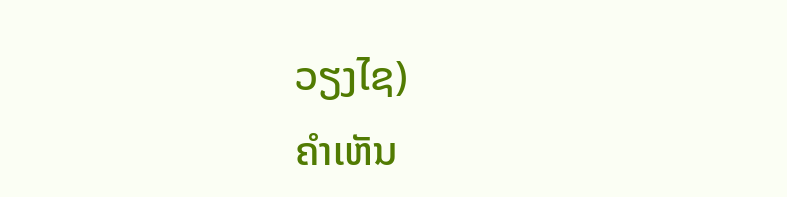ວຽງໄຊ)
ຄໍາເຫັນ